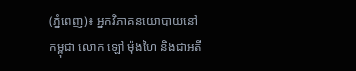(ភ្នំពេញ)៖ អ្នកវិភាគនយោបាយនៅកម្ពុជា លោក ឡៅ ម៉ុងហៃ និងជាអតី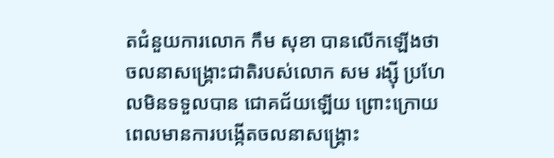តជំនួយការលោក កឹម សុខា បានលើកឡើងថា ចលនាសង្រ្គោះជាតិរបស់លោក សម រង្ស៊ី ប្រហែលមិនទទួលបាន ជោគជ័យឡើយ ព្រោះក្រោយពេលមានការបង្កើតចលនាសង្គ្រោះ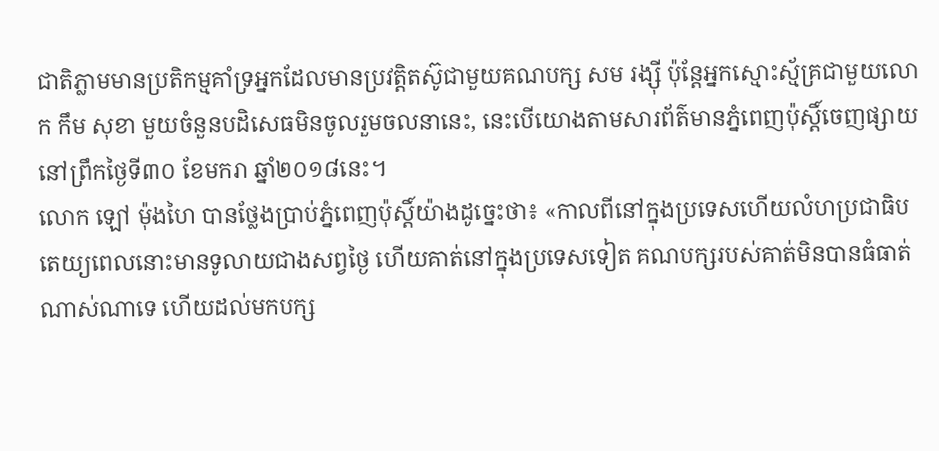ជាតិភ្លាមមានប្រតិកម្មគាំទ្រអ្នកដែលមានប្រវត្តិតស៊ូជាមួយគណបក្ស សម រង្ស៊ី ប៉ុន្តែអ្នកស្មោះស្ម័គ្រជាមួយលោក កឹម សុខា មួយចំនួនបដិសេធមិនចូលរួមចលនានេះ, នេះបើយោងតាមសារព័ត៌មានភ្នំពេញប៉ុស្តិ៍ចេញផ្សាយនៅព្រឹកថ្ងៃទី៣០ ខែមករា ឆ្នាំ២០១៨នេះ។
លោក ឡៅ ម៉ុងហៃ បានថ្លែងប្រាប់ភ្នំពេញប៉ុស្តិ៍យ៉ាងដូច្នេះថា៖ «កាលពីនៅក្នុងប្រទេសហើយលំហប្រជាធិបតេយ្យពេលនោះមានទូលាយជាងសព្វថ្ងៃ ហើយគាត់នៅក្នុងប្រទេសទៀត គណបក្សរបស់គាត់មិនបានធំធាត់ណាស់ណាទេ ហើយដល់មកបក្ស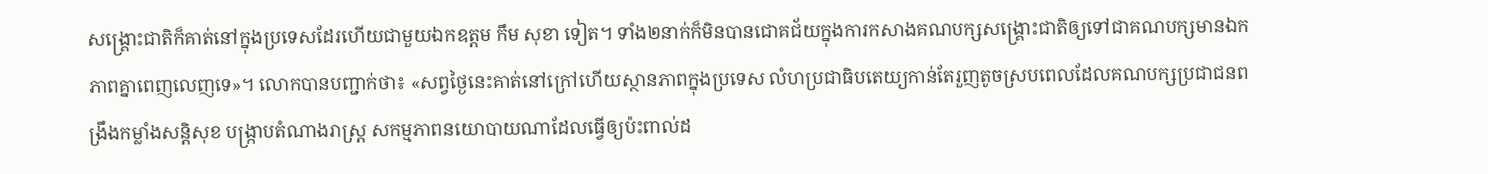សង្គ្រោះជាតិក៏គាត់នៅក្នុងប្រទេសដែរហើយជាមួយឯកឧត្តម កឹម សុខា ទៀត។ ទាំង២នាក់ក៏មិនបានជោគជ័យក្នុងការកសាងគណបក្សសង្គ្រោះជាតិឲ្យទៅជាគណបក្សមានឯកភាពគ្នាពេញលេញទេ»។ លោកបានបញ្ជាក់ថា៖ «សព្វថ្ងៃនេះគាត់នៅក្រៅហើយស្ថានភាពក្នុងប្រទេស លំហប្រជាធិបតេយ្យកាន់តែរួញតូចស្របពេលដែលគណបក្សប្រជាជនពង្រឹងកម្លាំងសន្តិសុខ បង្ក្រាបតំណាងរាស្ត្រ សកម្មភាពនយោបាយណាដែលធ្វើឲ្យប៉ះពាល់ដ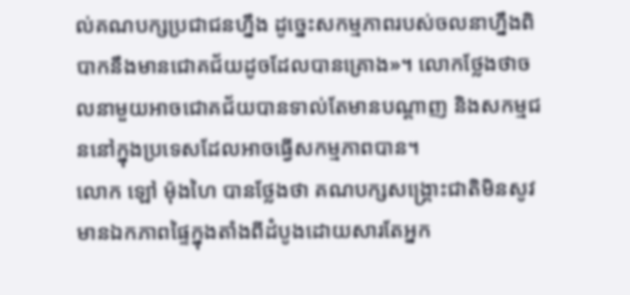ល់គណបក្សប្រជាជនហ្នឹង ដូច្នេះសកម្មភាពរបស់ចលនាហ្នឹងពិបាកនឹងមានជោគជ័យដូចដែលបានគ្រោង»។ លោកថ្លែងថាចលនាមួយអាចជោគជ័យបានទាល់តែមានបណ្ដាញ និងសកម្មជននៅក្នុងប្រទេសដែលអាចធ្វើសកម្មភាពបាន។
លោក ឡៅ ម៉ុងហៃ បានថ្លែងថា គណបក្សសង្គ្រោះជាតិមិនសូវមានឯកភាពផ្ទៃក្នុងតាំងពីដំបូងដោយសារតែអ្នក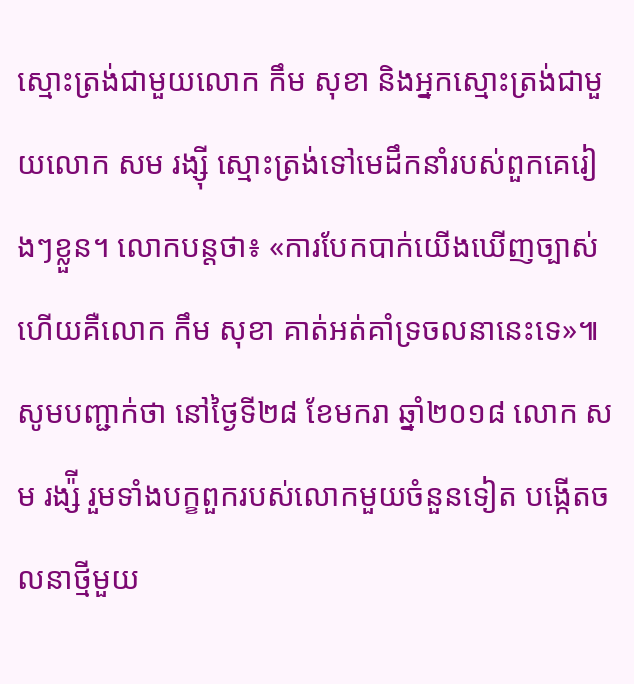ស្មោះត្រង់ជាមួយលោក កឹម សុខា និងអ្នកស្មោះត្រង់ជាមួយលោក សម រង្ស៊ី ស្មោះត្រង់ទៅមេដឹកនាំរបស់ពួកគេរៀងៗខ្លួន។ លោកបន្តថា៖ «ការបែកបាក់យើងឃើញច្បាស់ហើយគឺលោក កឹម សុខា គាត់អត់គាំទ្រចលនានេះទេ»៕
សូមបញ្ជាក់ថា នៅថ្ងៃទី២៨ ខែមករា ឆ្នាំ២០១៨ លោក សម រង្ស៉ី រួមទាំងបក្ខពួករបស់លោកមួយចំនួនទៀត បង្កើតចលនាថ្មីមួយ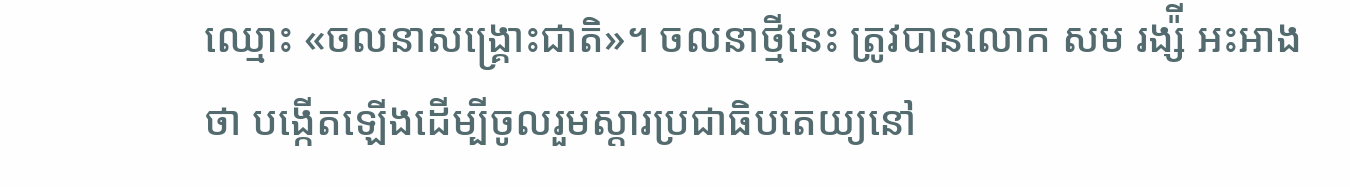ឈ្មោះ «ចលនាសង្រ្គោះជាតិ»។ ចលនាថ្មីនេះ ត្រូវបានលោក សម រង្ស៉ី អះអាងថា បង្កើតឡើងដើម្បីចូលរួមស្តារប្រជាធិបតេយ្យនៅ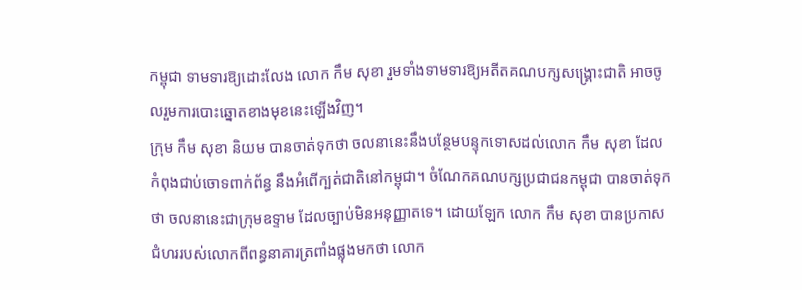កម្ពុជា ទាមទារឱ្យដោះលែង លោក កឹម សុខា រួមទាំងទាមទារឱ្យអតីតគណបក្សសង្រ្គោះជាតិ អាចចូលរួមការបោះឆ្នោតខាងមុខនេះឡើងវិញ។
ក្រុម កឹម សុខា និយម បានចាត់ទុកថា ចលនានេះនឹងបន្ថែមបន្ទុកទោសដល់លោក កឹម សុខា ដែលកំពុងជាប់ចោទពាក់ព័ន្ធ នឹងអំពើក្បត់ជាតិនៅកម្ពុជា។ ចំណែកគណបក្សប្រជាជនកម្ពុជា បានចាត់ទុកថា ចលនានេះជាក្រុមឧទ្ទាម ដែលច្បាប់មិនអនុញ្ញាតទេ។ ដោយឡែក លោក កឹម សុខា បានប្រកាសជំហររបស់លោកពីពន្ធនាគារត្រពាំងផ្លុងមកថា លោក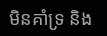មិនគាំទ្រ និង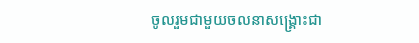ចូលរួមជាមួយចលនាសង្រ្គោះជា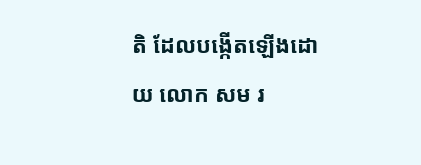តិ ដែលបង្កើតឡើងដោយ លោក សម រ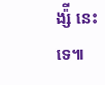ង្ស៉ី នេះទេ៕